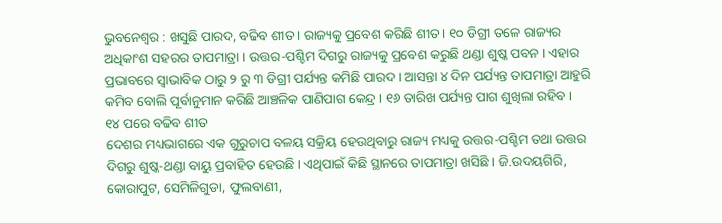ଭୁବନେଶ୍ୱର : ଖସୁଛି ପାରଦ, ବଢିବ ଶୀତ । ରାଜ୍ୟକୁ ପ୍ରବେଶ କରିଛି ଶୀତ । ୧୦ ଡିଗ୍ରୀ ତଳେ ରାଜ୍ୟର ଅଧିକାଂଶ ସହରର ତାପମାତ୍ରା । ଉତ୍ତର-ପଶ୍ଚିମ ଦିଗରୁ ରାଜ୍ୟକୁ ପ୍ରବେଶ କରୁଛି ଥଣ୍ଡା ଶୁଷ୍କ ପବନ । ଏହାର ପ୍ରଭାବରେ ସ୍ୱାଭାବିକ ଠାରୁ ୨ ରୁ ୩ ଡିଗ୍ରୀ ପର୍ଯ୍ୟନ୍ତ କମିଛି ପାରଦ । ଆସନ୍ତା ୪ ଦିନ ପର୍ଯ୍ୟନ୍ତ ତାପମାତ୍ରା ଆହୁରି କମିବ ବୋଲି ପୂର୍ବାନୁମାନ କରିଛି ଆଞ୍ଚଳିକ ପାଣିପାଗ କେନ୍ଦ୍ର । ୧୬ ତାରିଖ ପର୍ଯ୍ୟନ୍ତ ପାଗ ଶୁଖିଲା ରହିବ ।
୧୪ ପରେ ବଢିବ ଶୀତ
ଦେଶର ମଧ୍ୟଭାଗରେ ଏକ ଗୁରୁଚାପ ବଳୟ ସକ୍ରିୟ ହେଉଥିବାରୁ ରାଜ୍ୟ ମଧ୍ୟକୁ ଉତ୍ତର-ପଶ୍ଚିମ ତଥା ଉତ୍ତର ଦିଗରୁ ଶୁଷ୍କ-ଥଣ୍ଡା ବାୟୁ ପ୍ରବାହିତ ହେଉଛି । ଏଥିପାଇଁ କିଛି ସ୍ଥାନରେ ତାପମାତ୍ରା ଖସିଛି । ଜି.ଉଦୟଗିରି, କୋରାପୁଟ, ସେମିଳିଗୁଡା, ଫୁଲବାଣୀ,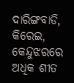ଦାରିଙ୍ଗବାଡି, କିରେଇ, କେନ୍ଦୁଝରରେ ଅଧିକ ଶୀତ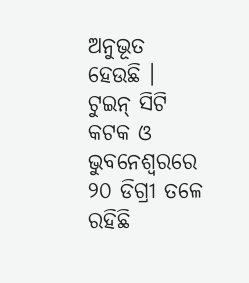ଅନୁଭୂତ ହେଉଛି । ଟୁଇନ୍ ସିଟି କଟକ ଓ ଭୁବନେଶ୍ୱରରେ ୨୦ ଡିଗ୍ରୀ ତଳେ ରହିଛି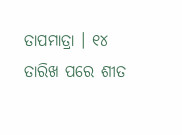ତାପମାତ୍ରା । ୧୪ ତାରିଖ ପରେ ଶୀତ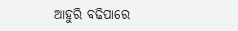ଆହୁରି ବଢିପାରେ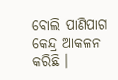ବୋଲି ପାଣିପାଗ କେନ୍ଦ୍ର ଆକଳନ କରିଛି ।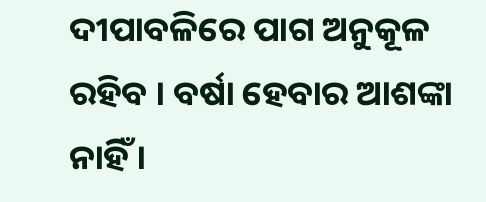ଦୀପାବଳିରେ ପାଗ ଅନୁକୂଳ ରହିବ । ବର୍ଷା ହେବାର ଆଶଙ୍କା ନାହିଁ ।